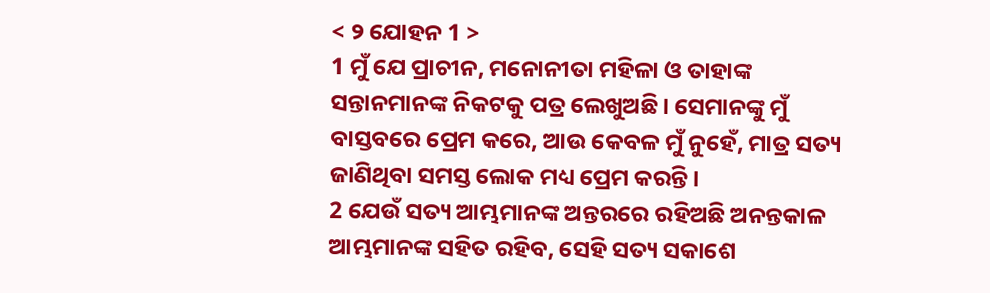< ୨ ଯୋହନ 1 >
1 ମୁଁ ଯେ ପ୍ରାଚୀନ, ମନୋନୀତା ମହିଳା ଓ ତାହାଙ୍କ ସନ୍ତାନମାନଙ୍କ ନିକଟକୁ ପତ୍ର ଲେଖୁଅଛି। ସେମାନଙ୍କୁ ମୁଁ ବାସ୍ତବରେ ପ୍ରେମ କରେ, ଆଉ କେବଳ ମୁଁ ନୁହେଁ, ମାତ୍ର ସତ୍ୟ ଜାଣିଥିବା ସମସ୍ତ ଲୋକ ମଧ୍ୟ ପ୍ରେମ କରନ୍ତି।
2 ଯେଉଁ ସତ୍ୟ ଆମ୍ଭମାନଙ୍କ ଅନ୍ତରରେ ରହିଅଛି ଅନନ୍ତକାଳ ଆମ୍ଭମାନଙ୍କ ସହିତ ରହିବ, ସେହି ସତ୍ୟ ସକାଶେ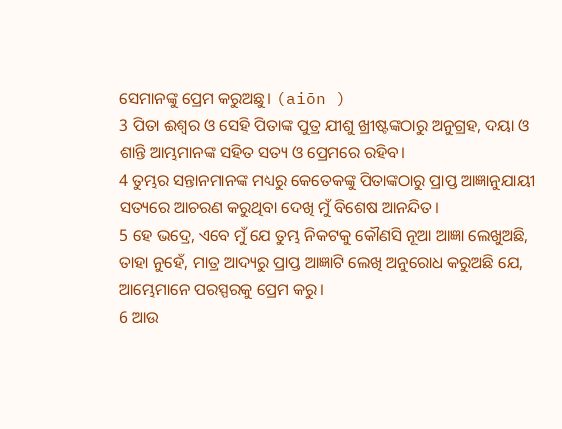ସେମାନଙ୍କୁ ପ୍ରେମ କରୁଅଛୁ। (aiōn )
3 ପିତା ଈଶ୍ବର ଓ ସେହି ପିତାଙ୍କ ପୁତ୍ର ଯୀଶୁ ଖ୍ରୀଷ୍ଟଙ୍କଠାରୁ ଅନୁଗ୍ରହ, ଦୟା ଓ ଶାନ୍ତି ଆମ୍ଭମାନଙ୍କ ସହିତ ସତ୍ୟ ଓ ପ୍ରେମରେ ରହିବ।
4 ତୁମ୍ଭର ସନ୍ତାନମାନଙ୍କ ମଧ୍ୟରୁ କେତେକଙ୍କୁ ପିତାଙ୍କଠାରୁ ପ୍ରାପ୍ତ ଆଜ୍ଞାନୁଯାୟୀ ସତ୍ୟରେ ଆଚରଣ କରୁଥିବା ଦେଖି ମୁଁ ବିଶେଷ ଆନନ୍ଦିତ।
5 ହେ ଭଦ୍ରେ, ଏବେ ମୁଁ ଯେ ତୁମ୍ଭ ନିକଟକୁ କୌଣସି ନୂଆ ଆଜ୍ଞା ଲେଖୁଅଛି, ତାହା ନୁହେଁ, ମାତ୍ର ଆଦ୍ୟରୁ ପ୍ରାପ୍ତ ଆଜ୍ଞାଟି ଲେଖି ଅନୁରୋଧ କରୁଅଛି ଯେ, ଆମ୍ଭେମାନେ ପରସ୍ପରକୁ ପ୍ରେମ କରୁ।
6 ଆଉ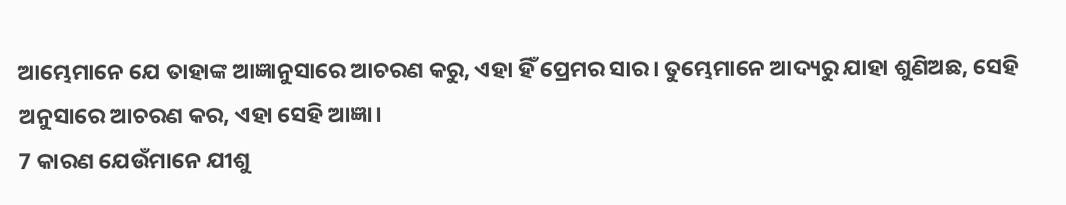ଆମ୍ଭେମାନେ ଯେ ତାହାଙ୍କ ଆଜ୍ଞାନୁସାରେ ଆଚରଣ କରୁ, ଏହା ହିଁ ପ୍ରେମର ସାର। ତୁମ୍ଭେମାନେ ଆଦ୍ୟରୁ ଯାହା ଶୁଣିଅଛ, ସେହି ଅନୁସାରେ ଆଚରଣ କର, ଏହା ସେହି ଆଜ୍ଞା।
7 କାରଣ ଯେଉଁମାନେ ଯୀଶୁ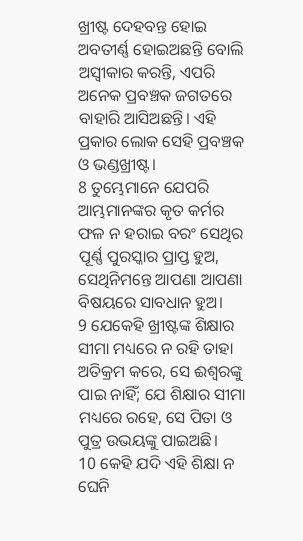ଖ୍ରୀଷ୍ଟ ଦେହବନ୍ତ ହୋଇ ଅବତୀର୍ଣ୍ଣ ହୋଇଅଛନ୍ତି ବୋଲି ଅସ୍ୱୀକାର କରନ୍ତି, ଏପରି ଅନେକ ପ୍ରବଞ୍ଚକ ଜଗତରେ ବାହାରି ଆସିଅଛନ୍ତି। ଏହି ପ୍ରକାର ଲୋକ ସେହି ପ୍ରବଞ୍ଚକ ଓ ଭଣ୍ଡଖ୍ରୀଷ୍ଟ।
8 ତୁମ୍ଭେମାନେ ଯେପରି ଆମ୍ଭମାନଙ୍କର କୃତ କର୍ମର ଫଳ ନ ହରାଇ ବରଂ ସେଥିର ପୂର୍ଣ୍ଣ ପୁରସ୍କାର ପ୍ରାପ୍ତ ହୁଅ, ସେଥିନିମନ୍ତେ ଆପଣା ଆପଣା ବିଷୟରେ ସାବଧାନ ହୁଅ।
9 ଯେକେହି ଖ୍ରୀଷ୍ଟଙ୍କ ଶିକ୍ଷାର ସୀମା ମଧ୍ୟରେ ନ ରହି ତାହା ଅତିକ୍ରମ କରେ, ସେ ଈଶ୍ବରଙ୍କୁ ପାଇ ନାହିଁ; ଯେ ଶିକ୍ଷାର ସୀମା ମଧ୍ୟରେ ରହେ, ସେ ପିତା ଓ ପୁତ୍ର ଉଭୟଙ୍କୁ ପାଇଅଛି।
10 କେହି ଯଦି ଏହି ଶିକ୍ଷା ନ ଘେନି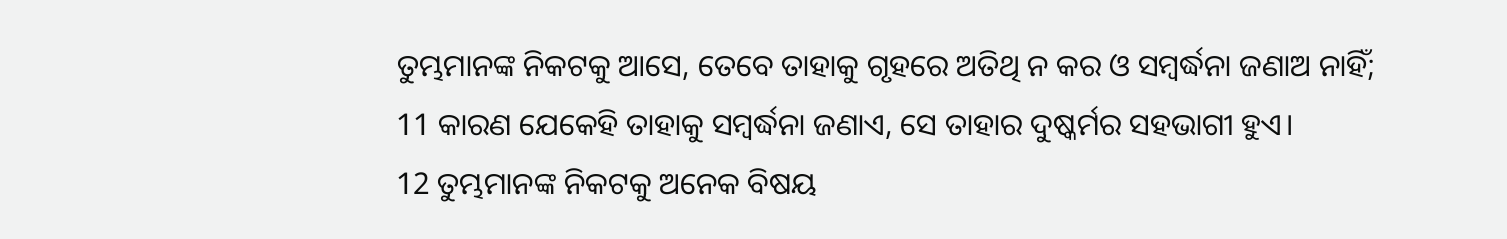ତୁମ୍ଭମାନଙ୍କ ନିକଟକୁ ଆସେ, ତେବେ ତାହାକୁ ଗୃହରେ ଅତିଥି ନ କର ଓ ସମ୍ବର୍ଦ୍ଧନା ଜଣାଅ ନାହିଁ;
11 କାରଣ ଯେକେହି ତାହାକୁ ସମ୍ବର୍ଦ୍ଧନା ଜଣାଏ, ସେ ତାହାର ଦୁଷ୍କର୍ମର ସହଭାଗୀ ହୁଏ।
12 ତୁମ୍ଭମାନଙ୍କ ନିକଟକୁ ଅନେକ ବିଷୟ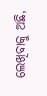ଲେଖିବାକୁ ଅଛି,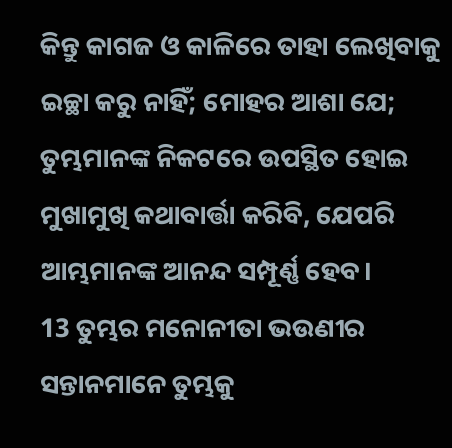କିନ୍ତୁ କାଗଜ ଓ କାଳିରେ ତାହା ଲେଖିବାକୁ ଇଚ୍ଛା କରୁ ନାହିଁ; ମୋହର ଆଶା ଯେ; ତୁମ୍ଭମାନଙ୍କ ନିକଟରେ ଉପସ୍ଥିତ ହୋଇ ମୁଖାମୁଖି କଥାବାର୍ତ୍ତା କରିବି, ଯେପରି ଆମ୍ଭମାନଙ୍କ ଆନନ୍ଦ ସମ୍ପୂର୍ଣ୍ଣ ହେବ।
13 ତୁମ୍ଭର ମନୋନୀତା ଭଉଣୀର ସନ୍ତାନମାନେ ତୁମ୍ଭକୁ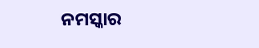ନମସ୍କାର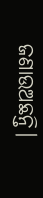ଜଣାଉଅଛନ୍ତି।